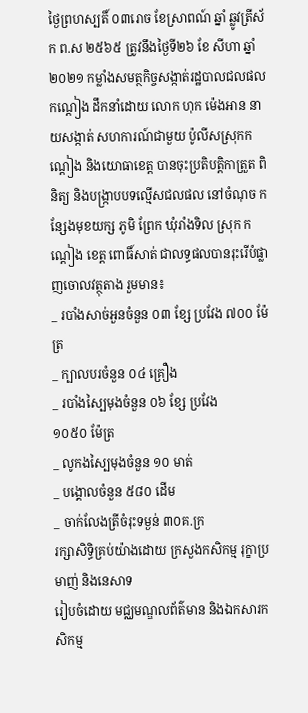ថ្ងៃព្រហស្បតិ៍ ០៣រោច ខែស្រាពណ៍ ឆ្នាំ ឆ្លូវត្រីស័ក ព.ស ២៥៦៥ ត្រូវនឹងថ្ងៃទី២៦ ខែ សីហា ឆ្នាំ២០២១ កម្លាំងសមត្ថកិច្ចសង្កាត់រដ្ឋបាលជលផលកណ្ដៀង ដឹកនាំដោយ លោក ហុក ម៉េងអាន នាយសង្កាត់ សហការណ៍ជាមួយ ប៉ូលីសស្រុកកណ្ដៀង និងយោធាខេត្ត បានចុះប្រតិបត្តិកាត្រួត ពិនិត្យ និងបង្រ្កាបបទល្មើសជលផល នៅចំណុច កន្សែងមុខយក្ស ភូមិ ព្រែក ឃុំរាំងទិល ស្រុក កណ្ដៀង ខេត្ត ពោធិ៍សាត់ ជាលទ្ធផលបានរុះរើបំផ្លាញចោលវត្ថុតាង រួមមាន៖
_ របាំងសាច់អួនចំនួន ០៣ ខ្សែ ប្រវែង ៧០០ ម៉ែត្រ
_ ក្បាលបរចំនួន ០៤ គ្រឿង
_ របាំងស្បៃមុងចំនួន ០៦ ខ្សែ ប្រវែង
១០៥០ ម៉ែត្រ
_ លូកងស្បៃមុងចំនួន ១០ មាត់
_ បង្គោលចំនួន ៥៨០ ដើម
_ ចាក់លែងត្រីចំរុះទម្ងន់ ៣០គ.ក្រ
រក្សាសិទិ្ធគ្រប់យ៉ាងដោយ ក្រសួងកសិកម្ម រុក្ខាប្រមាញ់ និងនេសាទ
រៀបចំដោយ មជ្ឈមណ្ឌលព័ត៌មាន និងឯកសារកសិកម្ម